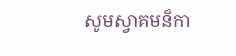សូមស្វាគមន៏កា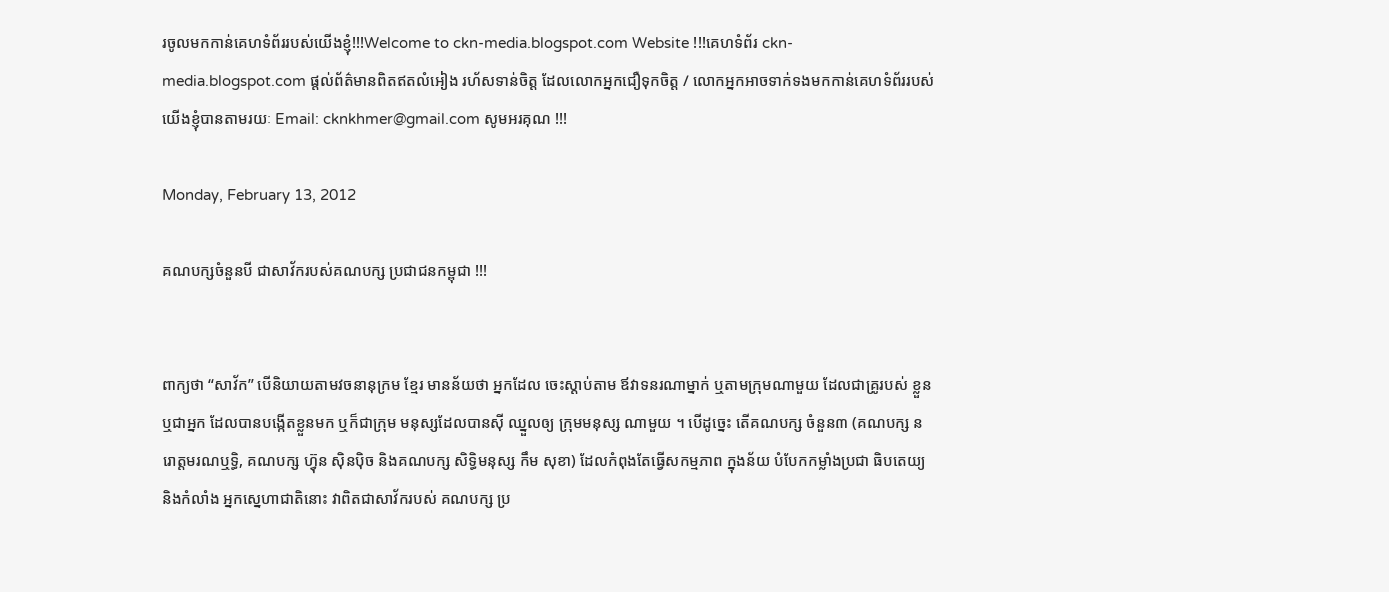រចូលមកកាន់គេហទំព័ររបស់យើងខ្ញុំ!!!Welcome to ckn-media.blogspot.com Website !!!គេហទំព័រ ckn-media.blogspot.com ផ្តល់ព័ត៌មានពិតឥតលំអៀង រហ័សទាន់ចិត្ត ដែលលោកអ្នកជឿទុកចិត្ត / លោកអ្នកអាចទាក់ទងមកកាន់គេហទំព័ររបស់យើងខ្ញុំបានតាមរយៈ Email: cknkhmer@gmail.com សូមអរគុណ !!!

Monday, February 13, 2012

គណបក្សចំនួនបី ជាសាវ័ករបស់គណបក្ស ប្រជាជនកម្ពុជា !!!


ពាក្យថា “សាវ័ក” បើនិយាយតាមវចនានុក្រម ខ្មែរ មានន័យថា អ្នកដែល ចេះស្តាប់តាម ឪវាទនរណាម្នាក់ ឬតាមក្រុមណាមួយ ដែលជាគ្រូរបស់ ខ្លួន ឬជាអ្នក ដែលបានបង្កើតខ្លួនមក ឬក៏ជាក្រុម មនុស្សដែលបានស៊ី ឈ្នួលឲ្យ ក្រុមមនុស្ស ណាមួយ ។ បើដូច្នេះ តើគណបក្ស ចំនួន៣ (គណបក្ស នរោត្តមរណឬទ្ធិ, គណបក្ស ហ៊្វុន ស៊ិនប៉ិច និងគណបក្ស សិទ្ធិមនុស្ស កឹម សុខា) ដែលកំពុងតែធ្វើសកម្មភាព ក្នុងន័យ បំបែកកម្លាំងប្រជា ធិបតេយ្យ និងកំលាំង អ្នកស្នេហាជាតិនោះ វាពិតជាសាវ័ករបស់ គណបក្ស ប្រ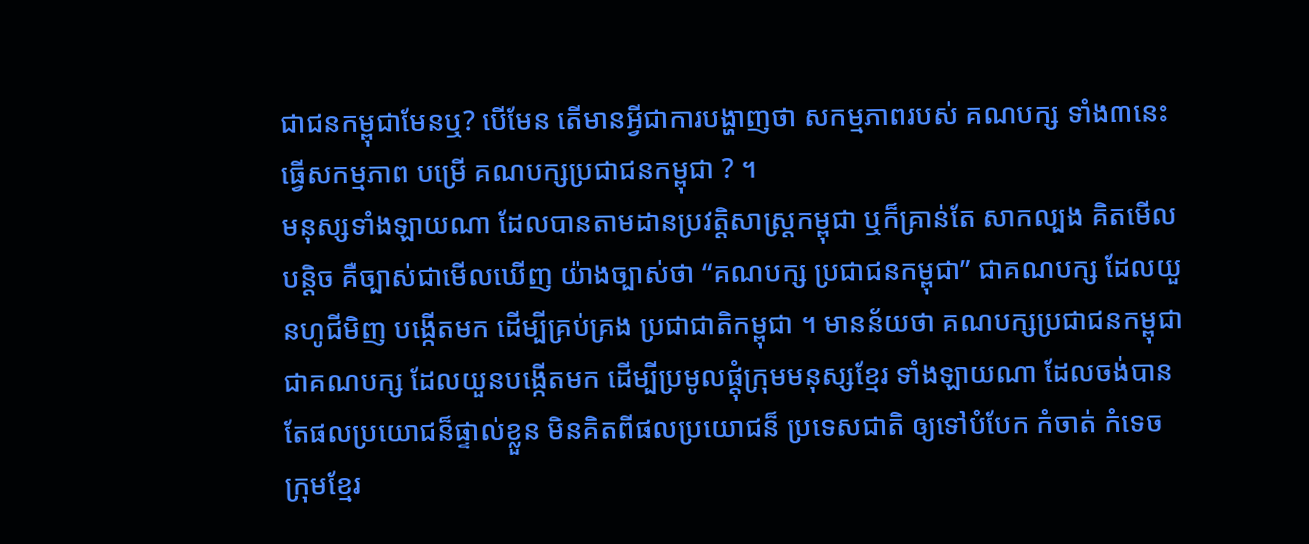ជាជនកម្ពុជាមែនឬ? បើមែន តើមានអ្វីជាការបង្ហាញថា សកម្មភាពរបស់ គណបក្ស ទាំង៣នេះ ធ្វើសកម្មភាព បម្រើ គណបក្សប្រជាជនកម្ពុជា ? ។
មនុស្សទាំងឡាយណា ដែលបានតាមដានប្រវត្តិសាស្ត្រកម្ពុជា ឬក៏គ្រាន់តែ សាកល្បង គិតមើលបន្តិច គឺច្បាស់ជាមើលឃើញ យ៉ាងច្បាស់ថា “គណបក្ស ប្រជាជនកម្ពុជា” ជាគណបក្ស ដែលយួនហូជីមិញ បង្កើតមក ដើម្បីគ្រប់គ្រង ប្រជាជាតិកម្ពុជា ។ មានន័យថា គណបក្សប្រជាជនកម្ពុជា ជាគណបក្ស ដែលយួនបង្កើតមក ដើម្បីប្រមូលផ្តុំក្រុមមនុស្សខ្មែរ ទាំងឡាយណា ដែលចង់បាន តែផលប្រយោជន៏ផ្ទាល់ខ្លួន មិនគិតពីផលប្រយោជន៏ ប្រទេសជាតិ ឲ្យទៅបំបែក កំចាត់ កំទេច ក្រុមខ្មែរ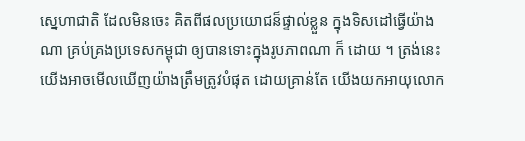ស្នេហាជាតិ ដែលមិនចេះ គិតពីផលប្រយោជន៏ផ្ទាល់ខ្លួន ក្នុងទិសដៅធ្វើយ៉ាងណា គ្រប់គ្រងប្រទេសកម្ពុជា ឲ្យបានទោះក្នុងរូបភាពណា ក៏ ដោយ ។ ត្រង់នេះ យើងអាចមើលឃើញយ៉ាងត្រឹមត្រូវបំផុត ដោយគ្រាន់តែ យើងយកអាយុលោក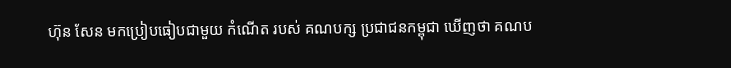ហ៊ុន សែន មកប្រៀបធៀបជាមួយ កំណើត របស់ គណបក្ស ប្រជាជនកម្ពុជា ឃើញថា គណប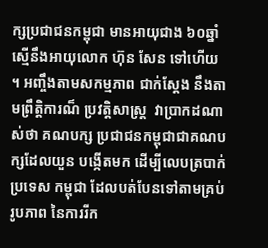ក្សប្រជាជនកម្ពុជា មានអាយុជាង ៦០ឆ្នាំ ស្មើនឹងអាយុលោក ហ៊ុន សែន ទៅហើយ ។ អញ្ចឹងតាមសកម្មភាព ជាក់ស្តែង នឹងតាមព្រឹត្តិការណ៏ ប្រវត្តិសាស្រ្ត  វាប្រាកដណាស់ថា គណបក្ស ប្រជាជនកម្ពុជាជាគណបក្សដែលយួន បង្កើតមក ដើម្បីលេបត្របាក់ ប្រទេស កម្ពុជា ដែលបត់បែនទៅតាមគ្រប់រូបភាព នៃការរីក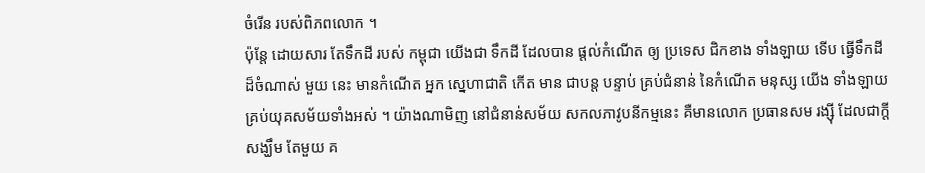ចំរើន របស់ពិភពលោក ។
ប៉ុន្តែ ដោយសារ តែទឹកដី របស់ កម្ពុជា យើងជា ទឹកដី ដែលបាន ផ្តល់កំណើត ឲ្យ ប្រទេស ជិកខាង ទាំងឡាយ ទើប ធ្វើទឹកដី ដ៏ចំណាស់ មួយ នេះ មានកំណើត អ្នក ស្នេហាជាតិ កើត មាន ជាបន្ត បន្ទាប់ គ្រប់ជំនាន់ នៃកំណើត មនុស្ស យើង ទាំងឡាយ គ្រប់យុគសម័យទាំងអស់ ។ យ៉ាងណាមិញ នៅជំនាន់សម័យ សកលភាវូបនីកម្មនេះ គឺមានលោក ប្រធានសម រង្ស៊ី ដែលជាក្តីសង្ឃឹម តែមួយ គ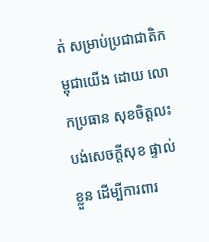ត់ សម្រាប់ប្រជាជាតិកម្ពុជាយើង ដោយ លោកប្រធាន សុខចិត្តលះបង់សេចក្តីសុខ ផ្ទាល់ខ្លួន ដើម្បីការពារ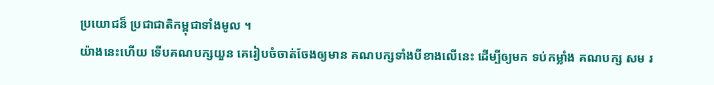ប្រយោជន៏ ប្រជាជាតិកម្ពុជាទាំងមូល ។
យ៉ាងនេះហើយ ទើបគណបក្សយួន គេរៀបចំចាត់ចែងឲ្យមាន គណបក្សទាំងបីខាងលើនេះ ដើម្បីឲ្យមក ទប់កម្លាំង គណបក្ស សម រ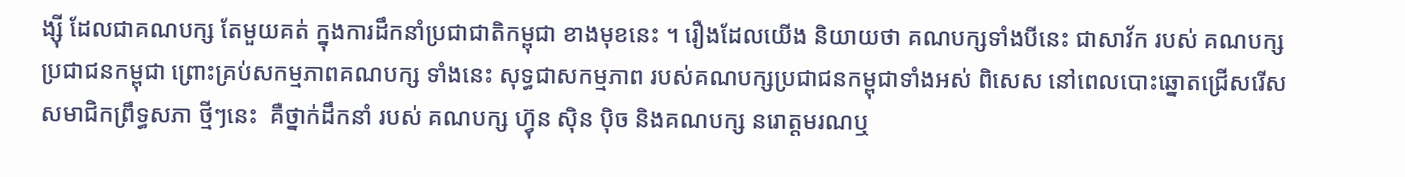ង្ស៊ី ដែលជាគណបក្ស តែមួយគត់ ក្នុងការដឹកនាំប្រជាជាតិកម្ពុជា ខាងមុខនេះ ។ រឿងដែលយើង និយាយថា គណបក្សទាំងបីនេះ ជាសាវ័ក របស់ គណបក្សប្រជាជនកម្ពុជា ព្រោះគ្រប់សកម្មភាពគណបក្ស ទាំងនេះ សុទ្ធជាសកម្មភាព របស់គណបក្សប្រជាជនកម្ពុជាទាំងអស់ ពិសេស នៅពេលបោះឆ្នោតជ្រើសរើស សមាជិកព្រឹទ្ធសភា ថ្មីៗនេះ  គឺថ្នាក់ដឹកនាំ របស់ គណបក្ស ហ៊្វុន ស៊ិន ប៉ិច និងគណបក្ស នរោត្តមរណឬ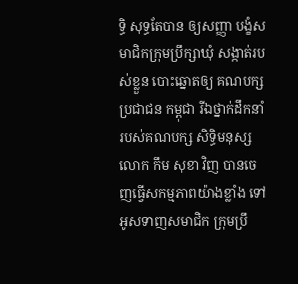ទ្ធិ សុទ្ធតែបាន ឲ្យសញ្ញា បង្ខំសមាជិកក្រុមប្រឹក្សាឃុំ សង្កាត់របស់ខ្លួន បោះឆ្នោតឲ្យ គណបក្ស ប្រជាជន កម្ពុជា រីឯថ្នាក់ដឹកនាំ របស់គណបក្ស សិទ្ធិមនុស្ស លោក កឹម សុខា វិញ បានចេញធ្វើសកម្មភាពយ៉ាងខ្លាំង ទៅអូសទាញសមាជិក ក្រុមប្រឹ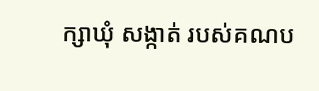ក្សាឃុំ សង្កាត់ របស់គណប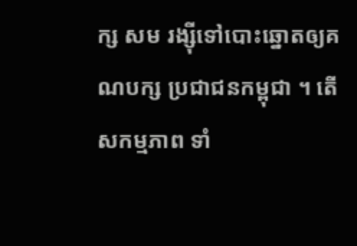ក្ស សម រង្ស៊ីទៅបោះឆ្នោតឲ្យគណបក្ស ប្រជាជនកម្ពុជា ។ តើសកម្មភាព ទាំ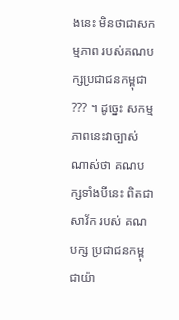ងនេះ មិនថាជាសកម្មភាព របស់គណបក្សប្រជាជនកម្ពុជា ??? ។ ដូច្នេះ សកម្មភាពនេះវាច្បាស់ណាស់ថា គណបក្សទាំងបីនេះ ពិតជាសាវ័ក របស់ គណបក្ស ប្រជាជនកម្ពុជាយ៉ា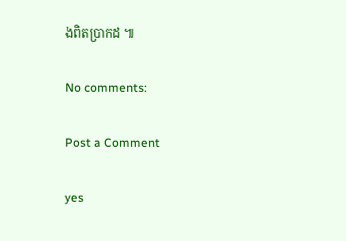ងពិតប្រាកដ ៕

No comments:

Post a Comment

yes